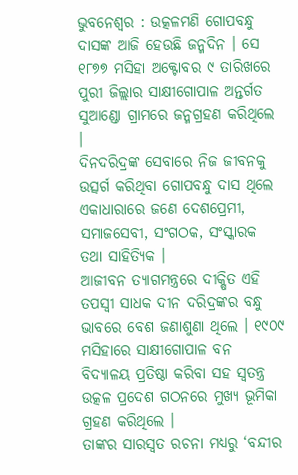ଭୁବନେଶ୍ୱର : ଉତ୍କଳମଣି ଗୋପବନ୍ଧୁ ଦାସଙ୍କ ଆଜି ହେଉଛି ଜନ୍ମଦିନ । ସେ ୧୮୭୭ ମସିହା ଅକ୍ଟୋବର ୯ ତାରିଖରେ ପୁରୀ ଜିଲ୍ଲାର ସାକ୍ଷୀଗୋପାଳ ଅନ୍ତର୍ଗତ ସୁଆଣ୍ଡୋ ଗ୍ରାମରେ ଜନ୍ମଗ୍ରହଣ କରିଥିଲେ ।
ଦିନଦରିଦ୍ରଙ୍କ ସେବାରେ ନିଜ ଜୀବନକୁ ଉତ୍ସର୍ଗ କରିଥିବା ଗୋପବନ୍ଧୁ ଦାସ ଥିଲେ ଏକାଧାରାରେ ଜଣେ ଦେଶପ୍ରେମୀ, ସମାଜସେବୀ, ସଂଗଠକ, ସଂସ୍କାରକ ତଥା ସାହିତ୍ୟିକ ।
ଆଜୀବନ ତ୍ୟାଗମନ୍ତ୍ରରେ ଦୀକ୍ଷିତ ଏହି ତପସ୍ୱୀ ସାଧକ ଦୀନ ଦରିଦ୍ରଙ୍କର ବନ୍ଧୁ ଭାବରେ ବେଶ ଜଣାଶୁଣା ଥିଲେ । ୧୯୦୯ ମସିହାରେ ସାକ୍ଷୀଗୋପାଳ ବନ ବିଦ୍ୟାଳୟ ପ୍ରତିଷ୍ଠା କରିବା ସହ ସ୍ୱତନ୍ତ୍ର ଉତ୍କଳ ପ୍ରଦେଶ ଗଠନରେ ମୁଖ୍ୟ ଭୂମିକା ଗ୍ରହଣ କରିଥିଲେ ।
ତାଙ୍କର ସାରସ୍ୱତ ରଚନା ମଧ୍ୟରୁ ‘ବନ୍ଦୀର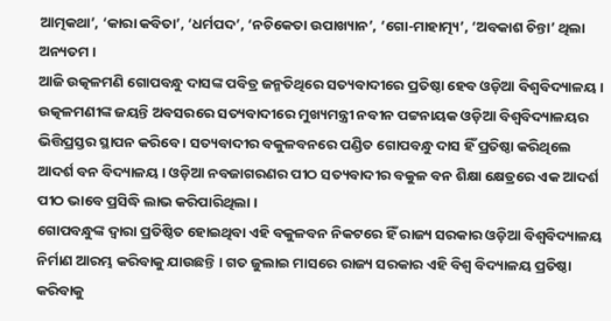ଆତ୍ମକଥା’, ‘କାରା କବିତା’, ‘ଧର୍ମପଦ’, ‘ନଚିକେତା ଉପାଖ୍ୟାନ’, ‘ଗୋ-ମାହାତ୍ମ୍ୟ’, ‘ଅବକାଶ ଚିନ୍ତା’ ଥିଲା ଅନ୍ୟତମ ।
ଆଜି ଉତ୍କଳମଣି ଗୋପବନ୍ଧୁ ଦାସଙ୍କ ପବିତ୍ର ଜନ୍ମତିଥିରେ ସତ୍ୟବାଦୀରେ ପ୍ରତିଷ୍ଠା ହେବ ଓଡ଼ିଆ ବିଶ୍ୱବିଦ୍ୟାଳୟ । ଉତ୍କଳମଣୀଙ୍କ ଜୟନ୍ତି ଅବସରରେ ସତ୍ୟବାଦୀରେ ମୁଖ୍ୟମନ୍ତ୍ରୀ ନବୀନ ପଟ୍ଟନାୟକ ଓଡ଼ିଆ ବିଶ୍ୱବିଦ୍ୟାଳୟର ଭିତ୍ତିପ୍ରସ୍ତର ସ୍ଥାପନ କରିବେ । ସତ୍ୟବାଦୀର ବକୁଳବନରେ ପଣ୍ଡିତ ଗୋପବନ୍ଧୁ ଦାସ ହିଁ ପ୍ରତିଷ୍ଠା କରିଥିଲେ ଆଦର୍ଶ ବନ ବିଦ୍ୟାଳୟ । ଓଡ଼ିଆ ନବଜାଗରଣର ପୀଠ ସତ୍ୟବାଦୀର ବକୁଳ ବନ ଶିକ୍ଷା କ୍ଷେତ୍ରରେ ଏକ ଆଦର୍ଶ ପୀଠ ଭାବେ ପ୍ରସିଦ୍ଧି ଲାଭ କରିପାରିଥିଲା ।
ଗୋପବନ୍ଧୁଙ୍କ ଦ୍ୱାରା ପ୍ରତିଷ୍ଠିତ ହୋଇଥିବା ଏହି ବକୁଳବନ ନିକଟରେ ହିଁ ରାଜ୍ୟ ସରକାର ଓଡ଼ିଆ ବିଶ୍ୱବିଦ୍ୟାଳୟ ନିର୍ମାଣ ଆରମ୍ଭ କରିବାକୁ ଯାଉଛନ୍ତି । ଗତ ଜୁଲାଇ ମାସରେ ରାଜ୍ୟ ସରକାର ଏହି ବିଶ୍ୱ ବିଦ୍ୟାଳୟ ପ୍ରତିଷ୍ଠା କରିବାକୁ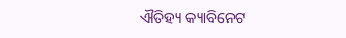ଐତିହ୍ୟ କ୍ୟାବିନେଟ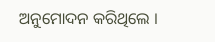ଅନୁମୋଦନ କରିଥିଲେ ।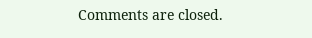Comments are closed.